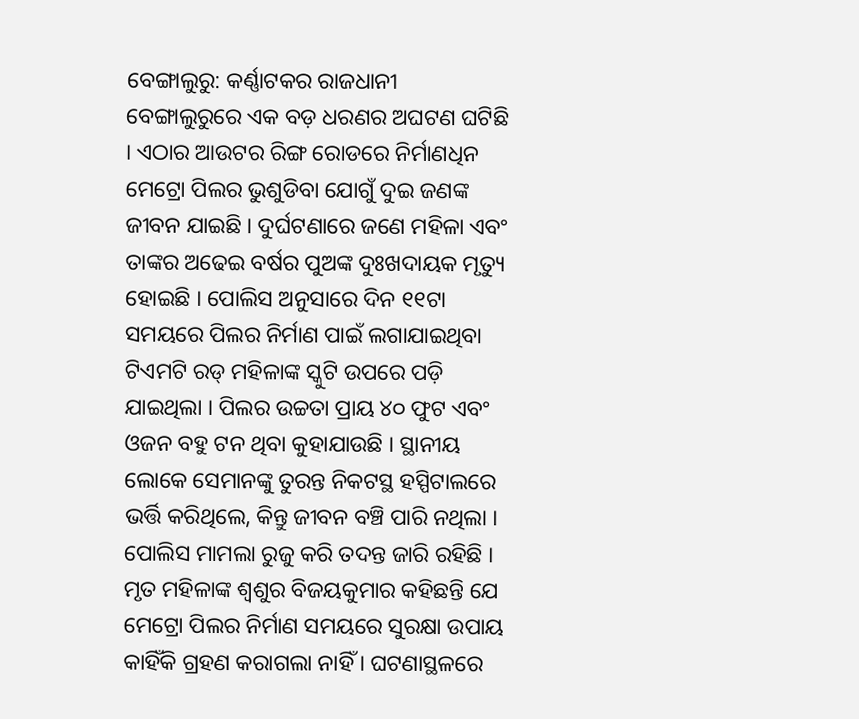ବେଙ୍ଗାଲୁରୁ: କର୍ଣ୍ଣାଟକର ରାଜଧାନୀ ବେଙ୍ଗାଲୁରୁରେ ଏକ ବଡ଼ ଧରଣର ଅଘଟଣ ଘଟିଛି । ଏଠାର ଆଉଟର ରିଙ୍ଗ ରୋଡରେ ନିର୍ମାଣଧିନ ମେଟ୍ରୋ ପିଲର ଭୁଶୁଡିବା ଯୋଗୁଁ ଦୁଇ ଜଣଙ୍କ ଜୀବନ ଯାଇଛି । ଦୁର୍ଘଟଣାରେ ଜଣେ ମହିଳା ଏବଂ ତାଙ୍କର ଅଢେଇ ବର୍ଷର ପୁଅଙ୍କ ଦୁଃଖଦାୟକ ମୃତ୍ୟୁ ହୋଇଛି । ପୋଲିସ ଅନୁସାରେ ଦିନ ୧୧ଟା ସମୟରେ ପିଲର ନିର୍ମାଣ ପାଇଁ ଲଗାଯାଇଥିବା ଟିଏମଟି ରଡ୍ ମହିଳାଙ୍କ ସ୍କୁଟି ଉପରେ ପଡ଼ି ଯାଇଥିଲା । ପିଲର ଉଚ୍ଚତା ପ୍ରାୟ ୪୦ ଫୁଟ ଏବଂ ଓଜନ ବହୁ ଟନ ଥିବା କୁହାଯାଉଛି । ସ୍ଥାନୀୟ ଲୋକେ ସେମାନଙ୍କୁ ତୁରନ୍ତ ନିକଟସ୍ଥ ହସ୍ପିଟାଲରେ ଭର୍ତ୍ତି କରିଥିଲେ, କିନ୍ତୁ ଜୀବନ ବଞ୍ଚି ପାରି ନଥିଲା ।
ପୋଲିସ ମାମଲା ରୁଜୁ କରି ତଦନ୍ତ ଜାରି ରହିଛି । ମୃତ ମହିଳାଙ୍କ ଶ୍ୱଶୁର ବିଜୟକୁମାର କହିଛନ୍ତି ଯେ ମେଟ୍ରୋ ପିଲର ନିର୍ମାଣ ସମୟରେ ସୁରକ୍ଷା ଉପାୟ କାହିଁକି ଗ୍ରହଣ କରାଗଲା ନାହିଁ । ଘଟଣାସ୍ଥଳରେ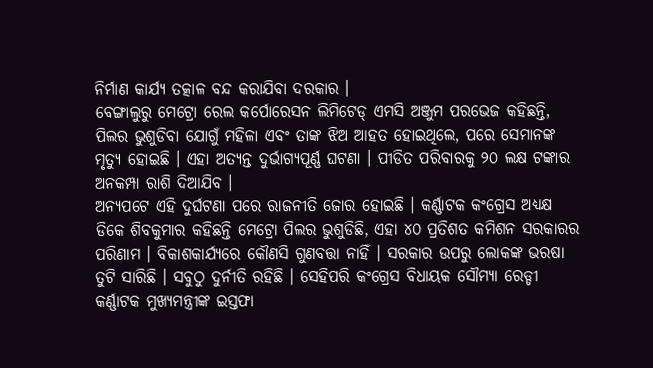ନିର୍ମାଣ କାର୍ଯ୍ୟ ତତ୍କାଳ ବନ୍ଦ କରାଯିବା ଦରକାର ।
ବେଙ୍ଗାଲୁରୁ ମେଟ୍ରୋ ରେଲ କର୍ପୋରେସନ ଲିମିଟେଡ୍ ଏମସି ଅଞ୍ଜୁମ ପରଭେଜ କହିଛନ୍ତି, ପିଲର ଭୁଶୁଡିବା ଯୋଗୁଁ ମହିଳା ଏବଂ ତାଙ୍କ ଝିଅ ଆହତ ହୋଇଥିଲେ, ପରେ ସେମାନଙ୍କ ମୃତ୍ୟୁ ହୋଇଛି । ଏହା ଅତ୍ୟନ୍ତ ଦୁର୍ଭାଗ୍ୟପୂର୍ଣ୍ଣ ଘଟଣା । ପୀଡିତ ପରିବାରକୁ ୨୦ ଲକ୍ଷ ଟଙ୍କାର ଅନକମ୍ପା ରାଶି ଦିଆଯିବ ।
ଅନ୍ୟପଟେ ଏହି ଦୁର୍ଘଟଣା ପରେ ରାଜନୀତି ଜୋର ହୋଇଛି । କର୍ଣ୍ଣାଟକ କଂଗ୍ରେସ ଅଧ୍ୟକ୍ଷ ଡିକେ ଶିବକୁମାର କହିଛନ୍ତି ମେଟ୍ରୋ ପିଲର ଭୁଶୁଡିଛି, ଏହା ୪୦ ପ୍ରତିଶତ କମିଶନ ସରକାରର ପରିଣାମ । ବିକାଶକାର୍ଯ୍ୟରେ କୌଣସି ଗୁଣବତ୍ତା ନାହିଁ । ସରକାର ଉପରୁ ଲୋକଙ୍କ ଭରଷା ତୁଟି ସାରିଛି । ସବୁଠୁ ଦୁର୍ନୀତି ରହିଛି । ସେହିପରି କଂଗ୍ରେସ ବିଧାୟକ ସୌମ୍ୟା ରେଡ୍ଡୀ କର୍ଣ୍ଣାଟକ ମୁଖ୍ୟମନ୍ତ୍ରୀଙ୍କ ଇସ୍ତଫା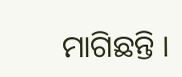ମାଗିଛନ୍ତି ।